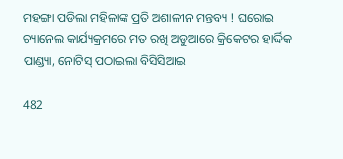ମହଙ୍ଗା ପଡିଲା ମହିଳାଙ୍କ ପ୍ରତି ଅଶାଳୀନ ମନ୍ତବ୍ୟ ! ଘରୋଇ ଚ୍ୟାନେଲ କାର୍ଯ୍ୟକ୍ରମରେ ମତ ରଖି ଅଡୁଆରେ କ୍ରିକେଟର ହାର୍ଦ୍ଦିକ ପାଣ୍ଡ୍ୟା, ନୋଟିସ୍ ପଠାଇଲା ବିସିସିଆଇ

482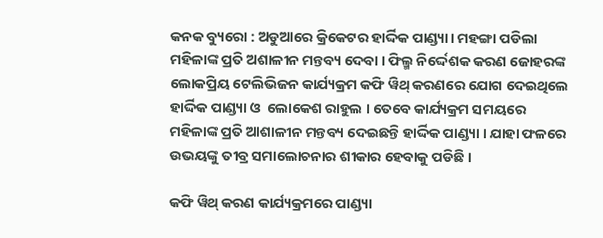କନକ ବ୍ୟୁରୋ : ଅଡୁଆରେ କ୍ରିକେଟର ହାର୍ଦ୍ଦିକ ପାଣ୍ଡ୍ୟା। ମହଙ୍ଗା ପଡିଲା ମହିଳାଙ୍କ ପ୍ରତି ଅଶାଳୀନ ମନ୍ତବ୍ୟ ଦେବା । ଫିଲ୍ମ ନିର୍ଦ୍ଦେଶକ କରଣ ଜୋହରଙ୍କ ଲୋକପ୍ରିୟ ଟେଲିଭିଜନ କାର୍ଯ୍ୟକ୍ରମ କଫି ୱିଥ୍ କରଣରେ ଯୋଗ ଦେଇଥିଲେ ହାର୍ଦ୍ଦିକ ପାଣ୍ଡ୍ୟା ଓ  ଲୋକେଶ ରାହୁଲ । ତେବେ କାର୍ଯ୍ୟକ୍ରମ ସମୟରେ ମହିଳାଙ୍କ ପ୍ରତି ଆଶାଳୀନ ମନ୍ତବ୍ୟ ଦେଇଛନ୍ତି ହାର୍ଦ୍ଦିକ ପାଣ୍ଡ୍ୟା । ଯାହା ଫଳରେ ଉଭୟଙ୍କୁ ତୀବ୍ର ସମାଲୋଚନାର ଶୀକାର ହେବାକୁ ପଡିଛି ।

କଫି ୱିଥ୍ କରଣ କାର୍ଯ୍ୟକ୍ରମରେ ପାଣ୍ଡ୍ୟା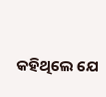କହିଥିଲେ ଯେ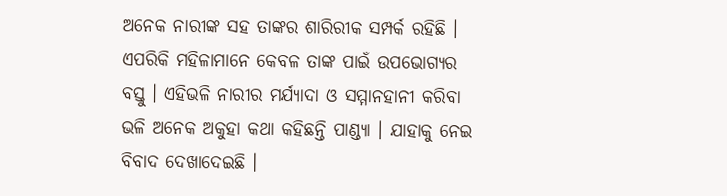ଅନେକ ନାରୀଙ୍କ ସହ ତାଙ୍କର ଶାରିରୀକ ସମ୍ପର୍କ ରହିଛି । ଏପରିକି ମହିଳାମାନେ କେବଳ ତାଙ୍କ ପାଇଁ ଉପଭୋଗ୍ୟର ବସ୍ତୁ । ଏହିଭଳି ନାରୀର ମର୍ଯ୍ୟାଦା ଓ ସମ୍ମାନହାନୀ କରିବା ଭଳି ଅନେକ ଅକୁହା କଥା କହିଛନ୍ତି ପାଣ୍ଡ୍ୟା । ଯାହାକୁ ନେଇ ବିବାଦ ଦେଖାଦେଇଛି ।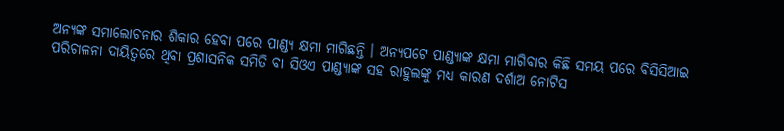ଅନ୍ୟଙ୍କ ସମାଲୋଚନାର ଶିକାର ହେବା ପରେ ପାଣ୍ଡ୍ୟ କ୍ଷମା ମାଗିଛନ୍ତି । ଅନ୍ୟପଟେ ପାଣ୍ଡ୍ୟାଙ୍କ କ୍ଷମା ମାଗିବାର କିଛି ସମୟ ପରେ ବିସିସିଆଇ ପରିଚାଳନା ଦାୟିତ୍ୱରେ ଥିବା ପ୍ରଶାସନିକ ସମିତି ବା ସିଓଏ ପାଣ୍ଡ୍ୟାଙ୍କ ସହ ରାହୁଲଙ୍କୁ ମଧ୍ୟ କାରଣ ଦର୍ଶାଅ ନୋଟିସ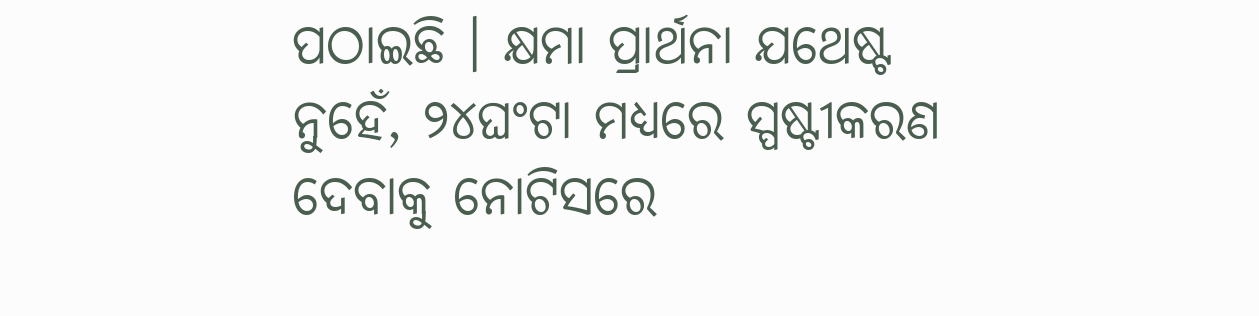ପଠାଇଛି । କ୍ଷମା ପ୍ରାର୍ଥନା ଯଥେଷ୍ଟ ନୁହେଁ, ୨୪ଘଂଟା ମଧ୍ୟରେ ସ୍ପଷ୍ଟୀକରଣ ଦେବାକୁ ନୋଟିସରେ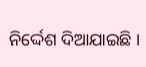ନିର୍ଦ୍ଦେଶ ଦିଆଯାଇଛି ।